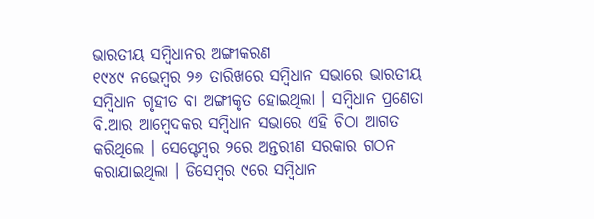ଭାରତୀୟ ସମ୍ବିଧାନର ଅଙ୍ଗୀକରଣ
୧୯୪୯ ନଭେମ୍ବର ୨୬ ତାରିଖରେ ସମ୍ବିଧାନ ସଭାରେ ଭାରତୀୟ ସମ୍ବିଧାନ ଗୃହୀତ ବା ଅଙ୍ଗୀକୃତ ହୋଇଥିଲା । ସମ୍ବିଧାନ ପ୍ରଣେତା ବି.ଆର ଆମ୍ବେଦକର ସମ୍ବିଧାନ ସଭାରେ ଏହି ଚିଠା ଆଗତ କରିଥିଲେ । ସେପ୍ଟେମ୍ବର ୨ରେ ଅନ୍ତରୀଣ ସରକାର ଗଠନ କରାଯାଇଥିଲା । ଡିସେମ୍ବର ୯ରେ ସମ୍ବିଧାନ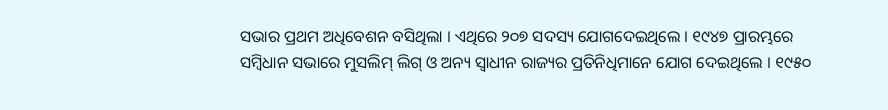ସଭାର ପ୍ରଥମ ଅଧିବେଶନ ବସିଥିଲା । ଏଥିରେ ୨୦୭ ସଦସ୍ୟ ଯୋଗଦେଇଥିଲେ । ୧୯୪୭ ପ୍ରାରମ୍ଭରେ ସମ୍ବିଧାନ ସଭାରେ ମୁସଲିମ୍ ଲିଗ୍ ଓ ଅନ୍ୟ ସ୍ୱାଧୀନ ରାଜ୍ୟର ପ୍ରତିନିଧିମାନେ ଯୋଗ ଦେଇଥିଲେ । ୧୯୫୦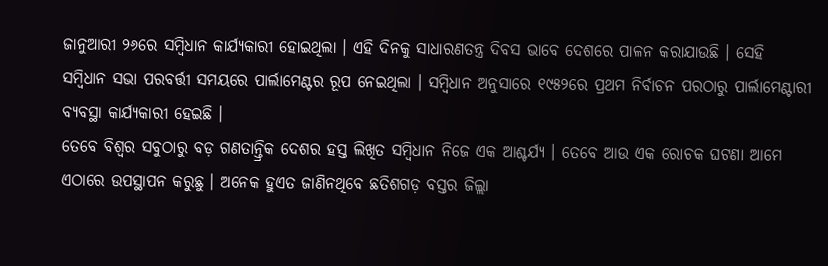ଜାନୁଆରୀ ୨୬ରେ ସମ୍ବିଧାନ କାର୍ଯ୍ୟକାରୀ ହୋଇଥିଲା । ଏହି ଦିନକୁ ସାଧାରଣତନ୍ତ୍ର ଦିବସ ଭାବେ ଦେଶରେ ପାଳନ କରାଯାଉଛି । ସେହି ସମ୍ବିଧାନ ସଭା ପରବର୍ତ୍ତୀ ସମୟରେ ପାର୍ଲାମେଣ୍ଟର ରୂପ ନେଇଥିଲା । ସମ୍ବିଧାନ ଅନୁସାରେ ୧୯୫୨ରେ ପ୍ରଥମ ନିର୍ବାଚନ ପରଠାରୁ ପାର୍ଲାମେଣ୍ଟାରୀ ବ୍ୟବସ୍ଥା କାର୍ଯ୍ୟକାରୀ ହେଇଛି ।
ତେବେ ବିଶ୍ୱର ସବୁଠାରୁ ବଡ଼ ଗଣତାନ୍ତ୍ରିକ ଦେଶର ହସ୍ତ ଲିଖିତ ସମ୍ବିଧାନ ନିଜେ ଏକ ଆଶ୍ଚର୍ଯ୍ୟ । ତେବେ ଆଉ ଏକ ରୋଚକ ଘଟଣା ଆମେ ଏଠାରେ ଉପସ୍ଥାପନ କରୁଛୁ । ଅନେକ ହୁଏତ ଜାଣିନଥିବେ ଛତିଶଗଡ଼ ବସ୍ତର ଜିଲ୍ଲା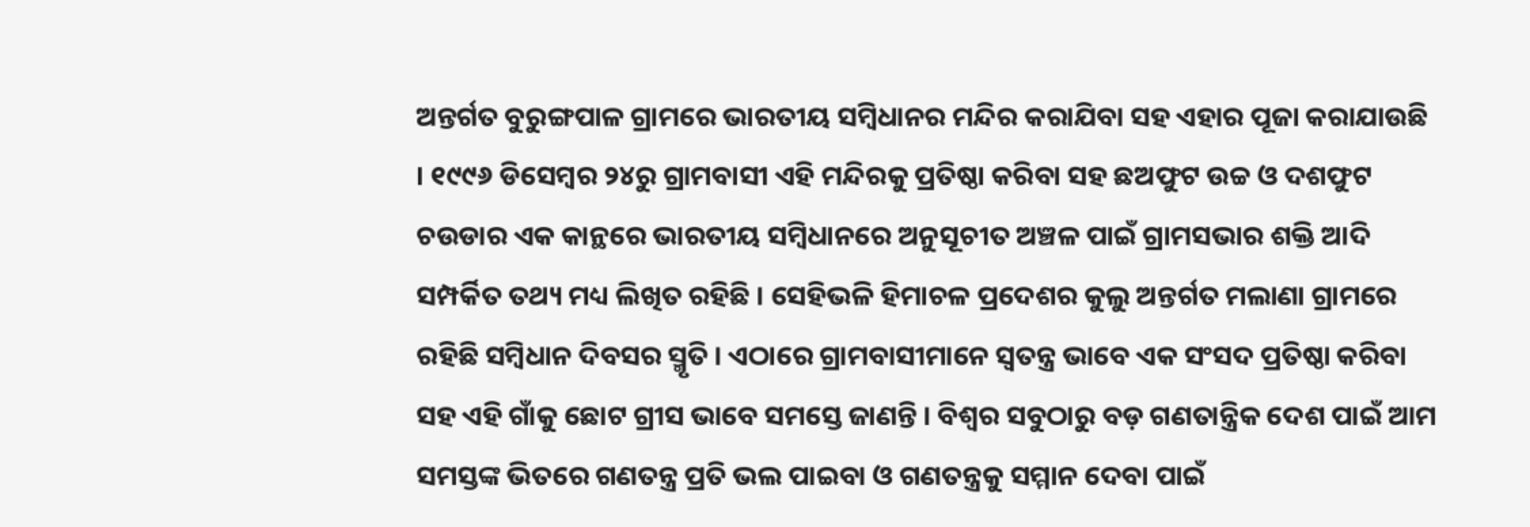ଅନ୍ତର୍ଗତ ବୁରୁଙ୍ଗପାଳ ଗ୍ରାମରେ ଭାରତୀୟ ସମ୍ବିଧାନର ମନ୍ଦିର କରାଯିବା ସହ ଏହାର ପୂଜା କରାଯାଉଛି । ୧୯୯୬ ଡିସେମ୍ବର ୨୪ରୁ ଗ୍ରାମବାସୀ ଏହି ମନ୍ଦିରକୁ ପ୍ରତିଷ୍ଠା କରିବା ସହ ଛଅଫୁଟ ଉଚ୍ଚ ଓ ଦଶଫୁଟ ଚଉଡାର ଏକ କାନ୍ଥରେ ଭାରତୀୟ ସମ୍ବିଧାନରେ ଅନୁସୂଚୀତ ଅଞ୍ଚଳ ପାଇଁ ଗ୍ରାମସଭାର ଶକ୍ତି ଆଦି ସମ୍ପର୍କିତ ତଥ୍ୟ ମଧ୍ୟ ଲିଖିତ ରହିଛି । ସେହିଭଳି ହିମାଚଳ ପ୍ରଦେଶର କୁଲୁ ଅନ୍ତର୍ଗତ ମଲାଣା ଗ୍ରାମରେ ରହିଛି ସମ୍ବିଧାନ ଦିବସର ସ୍ମୃତି । ଏଠାରେ ଗ୍ରାମବାସୀମାନେ ସ୍ୱତନ୍ତ୍ର ଭାବେ ଏକ ସଂସଦ ପ୍ରତିଷ୍ଠା କରିବା ସହ ଏହି ଗାଁକୁ ଛୋଟ ଗ୍ରୀସ ଭାବେ ସମସ୍ତେ ଜାଣନ୍ତି । ବିଶ୍ୱର ସବୁଠାରୁ ବଡ଼ ଗଣତାନ୍ତ୍ରିକ ଦେଶ ପାଇଁ ଆମ ସମସ୍ତଙ୍କ ଭିତରେ ଗଣତନ୍ତ୍ର ପ୍ରତି ଭଲ ପାଇବା ଓ ଗଣତନ୍ତ୍ରକୁ ସମ୍ମାନ ଦେବା ପାଇଁ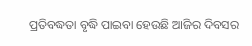ପ୍ରତିବଦ୍ଧତା ବୃଦ୍ଧି ପାଇବା ହେଉଛି ଆଜିର ଦିବସର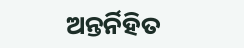ଅନ୍ତର୍ନିହିତ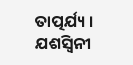ତାତ୍ପର୍ଯ୍ୟ ।
ଯଶସ୍ୱିନୀ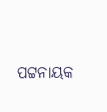ପଟ୍ଟନାୟକ